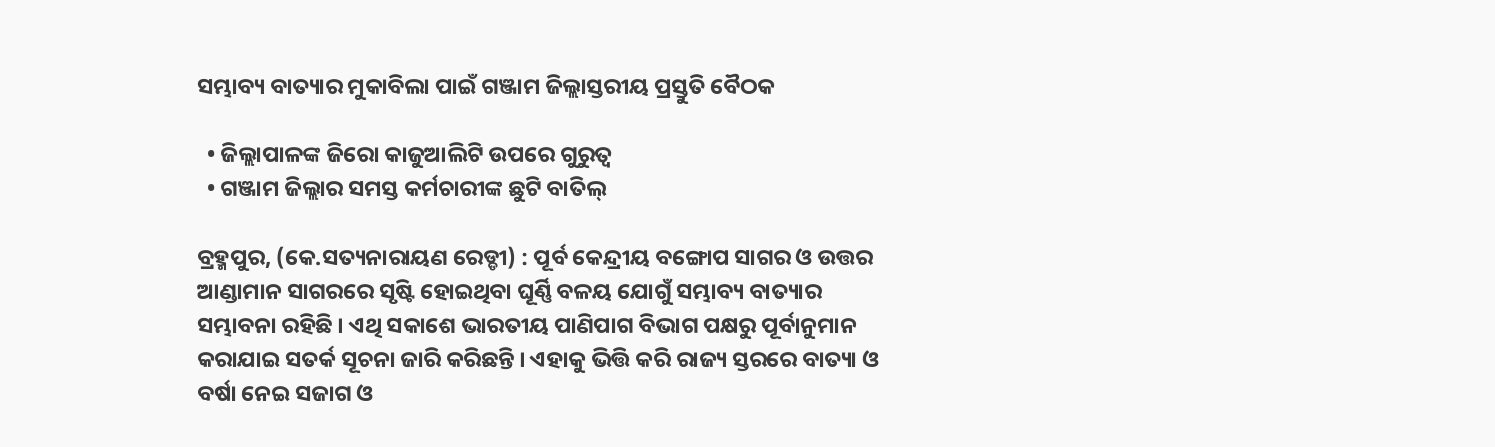ସମ୍ଭାବ୍ୟ ବାତ୍ୟାର ମୁକାବିଲା ପାଇଁ ଗଞ୍ଜାମ ଜିଲ୍ଲାସ୍ତରୀୟ ପ୍ରସ୍ତୁତି ବୈଠକ

  • ଜିଲ୍ଲାପାଳଙ୍କ ଜିରୋ କାଜୁଆଲିଟି ଉପରେ ଗୁରୁତ୍ୱ
  • ଗଞ୍ଜାମ ଜିଲ୍ଲାର ସମସ୍ତ କର୍ମଚାରୀଙ୍କ ଛୁଟି ବାତିଲ୍

ବ୍ରହ୍ମପୁର, (କେ.ସତ୍ୟନାରାୟଣ ରେଡ୍ଡୀ) : ପୂର୍ବ କେନ୍ଦ୍ରୀୟ ବଙ୍ଗୋପ ସାଗର ଓ ଉତ୍ତର ଆଣ୍ଡାମାନ ସାଗରରେ ସୃଷ୍ଟି ହୋଇଥିବା ଘୂର୍ଣ୍ଣି ବଳୟ ଯୋଗୁଁ ସମ୍ଭାବ୍ୟ ବାତ୍ୟାର ସମ୍ଭାବନା ରହିଛି । ଏଥି ସକାଶେ ଭାରତୀୟ ପାଣିପାଗ ବିଭାଗ ପକ୍ଷରୁ ପୂର୍ବାନୁମାନ କରାଯାଇ ସତର୍କ ସୂଚନା ଜାରି କରିଛନ୍ତି । ଏହାକୁ ଭିତ୍ତି କରି ରାଜ୍ୟ ସ୍ତରରେ ବାତ୍ୟା ଓ ବର୍ଷା ନେଇ ସଜାଗ ଓ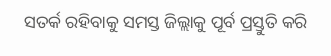ସତର୍କ ରହିବାକୁ ସମସ୍ତ ଜିଲ୍ଲାକୁ ପୂର୍ବ ପ୍ରସ୍ତୁତି କରି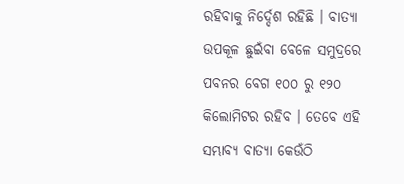ରହିବାକୁ ନିର୍ଦ୍ଦେଶ ରହିଛି । ବାତ୍ୟା ଉପକୂଳ ଛୁଇଁବା ବେଳେ ସମୁଦ୍ରରେ ପବନର ବେଗ ୧୦୦ ରୁ ୧୨୦ କିଲୋମିଟର ରହିବ । ତେବେ ଏହି ସମ୍ଭାବ୍ୟ ବାତ୍ୟା କେଉଁଠି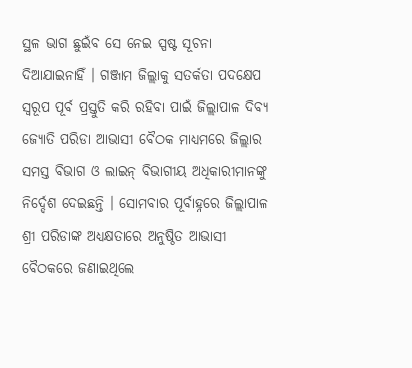ସ୍ଥଳ ଭାଗ ଛୁଇଁବ ସେ ନେଇ ସ୍ପଷ୍ଟ ସୂଚନା ଦିଆଯାଇନାହିଁ । ଗଞ୍ଜାମ ଜିଲ୍ଲାକୁ ସତର୍କତା ପଦକ୍ଷେପ ସ୍ୱରୂପ ପୂର୍ବ ପ୍ରସ୍ତୁତି କରି ରହିବା ପାଇଁ ଜିଲ୍ଲାପାଳ ଦିବ୍ୟ ଜ୍ୟୋତି ପରିଡା ଆଭାସୀ ବୈଠକ ମାଧ୍ୟମରେ ଜିଲ୍ଲାର ସମସ୍ତ ବିଭାଗ ଓ ଲାଇନ୍ ବିଭାଗୀୟ ଅଧିକାରୀମାନଙ୍କୁ ନିର୍ଦ୍ଦେଶ ଦେଇଛନ୍ତି । ସୋମବାର ପୂର୍ବାହ୍ନରେ ଜିଲ୍ଲାପାଳ ଶ୍ରୀ ପରିଡାଙ୍କ ଅଧ୍ୟକ୍ଷତାରେ ଅନୁଷ୍ଠିତ ଆଭାସୀ ବୈଠକରେ ଜଣାଇଥିଲେ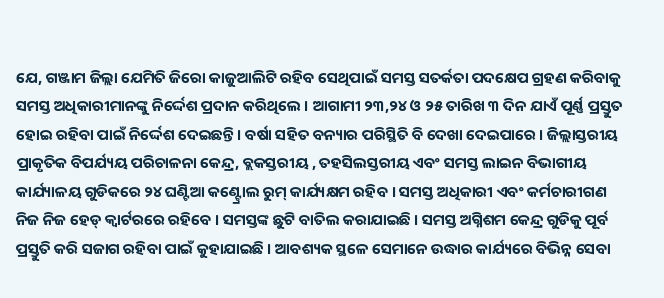ଯେ, ଗଞ୍ଜାମ ଜିଲ୍ଲା ଯେମିତି ଜିରୋ କାଜୁଆଲିଟି ରହିବ ସେଥିପାଇଁ ସମସ୍ତ ସତର୍କତା ପଦକ୍ଷେପ ଗ୍ରହଣ କରିବାକୁ ସମସ୍ତ ଅଧିକାରୀମାନଙ୍କୁ ନିର୍ଦ୍ଦେଶ ପ୍ରଦାନ କରିଥିଲେ । ଆଗାମୀ ୨୩,୨୪ ଓ ୨୫ ତାରିଖ ୩ ଦିନ ଯାଏଁ ପୂର୍ଣ୍ଣ ପ୍ରସ୍ତୁତ ହୋଇ ରହିବା ପାଇଁ ନିର୍ଦ୍ଦେଶ ଦେଇଛନ୍ତି । ବର୍ଷା ସହିତ ବନ୍ୟାର ପରିସ୍ଥିତି ବି ଦେଖା ଦେଇପାରେ । ଜିଲ୍ଲାସ୍ତରୀୟ ପ୍ରାକୃତିକ ବିପର୍ଯ୍ୟୟ ପରିଚାଳନା କେନ୍ଦ୍ର, ବ୍ଲକସ୍ତରୀୟ , ତହସିଲସ୍ତରୀୟ ଏବଂ ସମସ୍ତ ଲାଇନ ବିଭାଗୀୟ କାର୍ଯ୍ୟାଳୟ ଗୁଡିକରେ ୨୪ ଘଣ୍ଟିଆ କଣ୍ଟ୍ରୋଲ ରୁମ୍ କାର୍ଯ୍ୟକ୍ଷମ ରହିବ । ସମସ୍ତ ଅଧିକାରୀ ଏବଂ କର୍ମଚାରୀଗଣ ନିଜ ନିଜ ହେଡ୍ କ୍ୱାର୍ଟରରେ ରହିବେ । ସମସ୍ତଙ୍କ ଛୁଟି ବାତିଲ କରାଯାଇଛି । ସମସ୍ତ ଅଗ୍ନିଶମ କେନ୍ଦ୍ର ଗୁଡିକୁ ପୂର୍ବ ପ୍ରସ୍ତୁତି କରି ସଜାଗ ରହିବା ପାଇଁ କୁହାଯାଇଛି । ଆବଶ୍ୟକ ସ୍ଥଳେ ସେମାନେ ଉଦ୍ଧାର କାର୍ଯ୍ୟରେ ବିଭିନ୍ନ ସେବା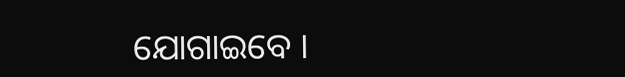ଯୋଗାଇବେ ।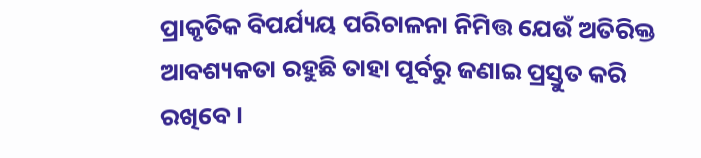ପ୍ରାକୃତିକ ବିପର୍ଯ୍ୟୟ ପରିଚାଳନା ନିମିତ୍ତ ଯେଉଁ ଅତିରିକ୍ତ ଆବଶ୍ୟକତା ରହୁଛି ତାହା ପୂର୍ବରୁ ଜଣାଇ ପ୍ରସ୍ତୁତ କରି ରଖିବେ ।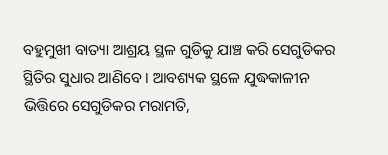ବହୁମୁଖୀ ବାତ୍ୟା ଆଶ୍ରୟ ସ୍ଥଳ ଗୁଡିକୁ ଯାଞ୍ଚ କରି ସେଗୁଡିକର ସ୍ଥିତିର ସୁଧାର ଆଣିବେ । ଆବଶ୍ୟକ ସ୍ଥଳେ ଯୁଦ୍ଧକାଳୀନ ଭିତ୍ତିରେ ସେଗୁଡିକର ମରାମତି,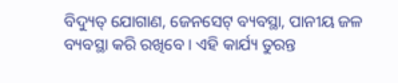ବିଦ୍ୟୁତ୍ ଯୋଗାଣ, ଜେନସେଟ୍ ବ୍ୟବସ୍ଥା, ପାନୀୟ ଜଳ ବ୍ୟବସ୍ଥା କରି ରଖିବେ । ଏହି କାର୍ଯ୍ୟ ତୁରନ୍ତ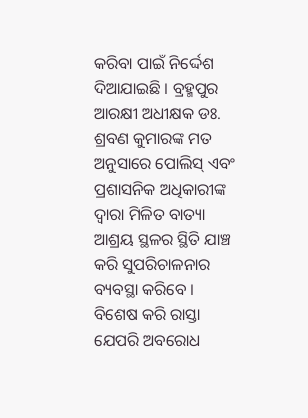କରିବା ପାଇଁ ନିର୍ଦ୍ଦେଶ ଦିଆଯାଇଛି । ବ୍ରହ୍ମପୁର ଆରକ୍ଷୀ ଅଧୀକ୍ଷକ ଡଃ. ଶ୍ରବଣ କୁମାରଙ୍କ ମତ ଅନୁସାରେ ପୋଲିସ୍ ଏବଂ ପ୍ରଶାସନିକ ଅଧିକାରୀଙ୍କ ଦ୍ୱାରା ମିଳିତ ବାତ୍ୟା ଆଶ୍ରୟ ସ୍ଥଳର ସ୍ଥିତି ଯାଞ୍ଚ କରି ସୁପରିଚାଳନାର ବ୍ୟବସ୍ଥା କରିବେ । ବିଶେଷ କରି ରାସ୍ତା ଯେପରି ଅବରୋଧ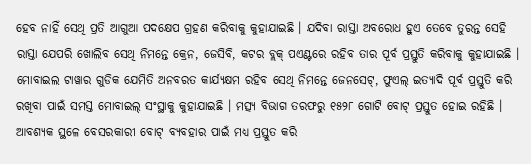ହେବ ନାହିଁ ସେଥି ପ୍ରତି ଆଗୁଆ ପଦକ୍ଷେପ ଗ୍ରହଣ କରିବାକୁ କୁହାଯାଇଛି । ଯଦିବା ରାସ୍ତା ଅବରୋଧ ହୁଏ ତେବେ ତୁରନ୍ତ ସେହି ରାସ୍ତା ଯେପରି ଖୋଲିବ ସେଥି ନିମନ୍ତେ କ୍ରେନ, ଜେସିବି, କଟର ବ୍ଲକ୍ ପଏଣ୍ଟରେ ରହିବ ତାର ପୂର୍ବ ପ୍ରସ୍ତୁତି କରିବାକୁ କୁହାଯାଇଛି । ମୋବାଇଲ ଟାୱାର ଗୁଡିକ ଯେମିତି ଅନବରତ କାର୍ଯ୍ୟକ୍ଷମ ରହିବ ସେଥି ନିମନ୍ତେ ଜେନସେଟ୍, ଫୁଏଲ୍ ଇତ୍ୟାଦି ପୂର୍ବ ପ୍ରସ୍ତୁତି କରି ରଖିବା ପାଇଁ ସମସ୍ତ ମୋବାଇଲ୍ ସଂସ୍ଥାକୁ କୁହାଯାଇଛି । ମତ୍ସ୍ୟ ବିଭାଗ ତରଫରୁ ୧୫୨୮ ଗୋଟି ବୋଟ୍ ପ୍ରସ୍ତୁତ ହୋଇ ରହିଛି । ଆବଶ୍ୟକ ସ୍ଥଳେ ବେସରକାରୀ ବୋଟ୍ ବ୍ୟବହାର ପାଇଁ ମଧ୍ୟ ପ୍ରସ୍ତୁତ କରି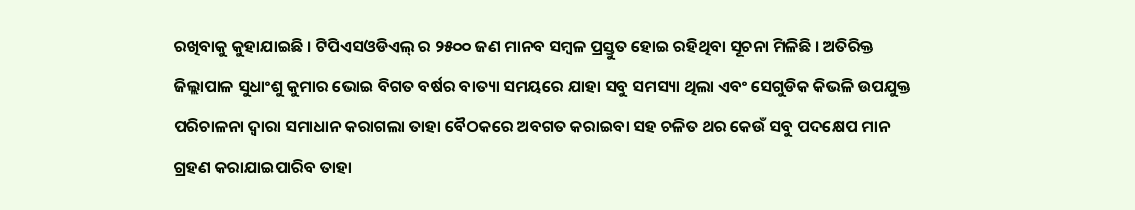ରଖିବାକୁ କୁହାଯାଇଛି । ଟିପିଏସଓଡିଏଲ୍ ର ୨୫୦୦ ଜଣ ମାନବ ସମ୍ବଳ ପ୍ରସ୍ତୁତ ହୋଇ ରହିଥିବା ସୂଚନା ମିଳିଛି । ଅତିରିକ୍ତ ଜିଲ୍ଲାପାଳ ସୁଧାଂଶୁ କୁମାର ଭୋଇ ବିଗତ ବର୍ଷର ବାତ୍ୟା ସମୟରେ ଯାହା ସବୁ ସମସ୍ୟା ଥିଲା ଏବଂ ସେଗୁଡିକ କିଭଳି ଉପଯୁକ୍ତ ପରିଚାଳନା ଦ୍ୱାରା ସମାଧାନ କରାଗଲା ତାହା ବୈଠକରେ ଅବଗତ କରାଇବା ସହ ଚଳିତ ଥର କେଉଁ ସବୁ ପଦକ୍ଷେପ ମାନ ଗ୍ରହଣ କରାଯାଇପାରିବ ତାହା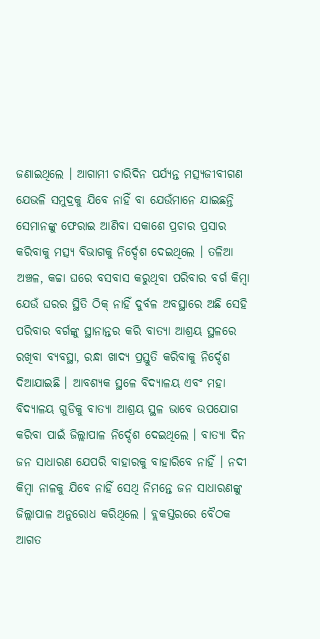ଜଣାଇଥିଲେ । ଆଗାମୀ ଚାରିଦିନ ପର୍ଯ୍ୟନ୍ତ ମତ୍ସ୍ୟଜୀବୀଗଣ ଯେଭଳି ସମୁଦ୍ରକୁ ଯିବେ ନାହିଁ ବା ଯେଉଁମାନେ ଯାଇଛନ୍ତି ସେମାନଙ୍କୁ ଫେରାଇ ଆଣିବା ସକାଶେ ପ୍ରଚାର ପ୍ରସାର କରିବାକୁ ମତ୍ସ୍ୟ ବିଭାଗକୁ ନିର୍ଦ୍ଦେଶ ଦେଇଥିଲେ । ତଳିଆ ଅଞ୍ଚଳ, କଚ୍ଚା ଘରେ ବସବାସ କରୁଥିବା ପରିବାର ବର୍ଗ କିମ୍ବା ଯେଉଁ ଘରର ସ୍ଥିତି ଠିକ୍ ନାହିଁ ଦୁର୍ବଳ ଅବସ୍ଥାରେ ଅଛି ସେହି ପରିବାର ବର୍ଗଙ୍କୁ ସ୍ଥାନାନ୍ତର କରି ବାତ୍ୟା ଆଶ୍ରୟ ସ୍ଥଳରେ ରଖିବା ବ୍ୟବସ୍ଥା, ରନ୍ଧା ଖାଦ୍ୟ ପ୍ରସ୍ତୁତି କରିବାକୁ ନିର୍ଦ୍ଦେଶ ଦିଆଯାଇଛି । ଆବଶ୍ୟକ ସ୍ଥଳେ ବିଦ୍ୟାଳୟ ଏବଂ ମହା ବିଦ୍ୟାଳୟ ଗୁଡିକୁ ବାତ୍ୟା ଆଶ୍ରୟ ସ୍ଥଳ ଭାବେ ଉପଯୋଗ କରିବା ପାଇଁ ଜିଲ୍ଲାପାଳ ନିର୍ଦ୍ଦେଶ ଦେଇଥିଲେ । ବାତ୍ୟା ଦିନ ଜନ ସାଧାରଣ ଯେପରି ବାହାରକୁ ବାହାରିବେ ନାହିଁ । ନଦୀ କିମ୍ବା ନାଳକୁ ଯିବେ ନାହିଁ ସେଥି ନିମନ୍ତେ ଜନ ସାଧାରଣଙ୍କୁ ଜିଲ୍ଲାପାଳ ଅନୁରୋଧ କରିଥିଲେ । ବ୍ଲକସ୍ତରରେ ବୈଠକ ଆଗତ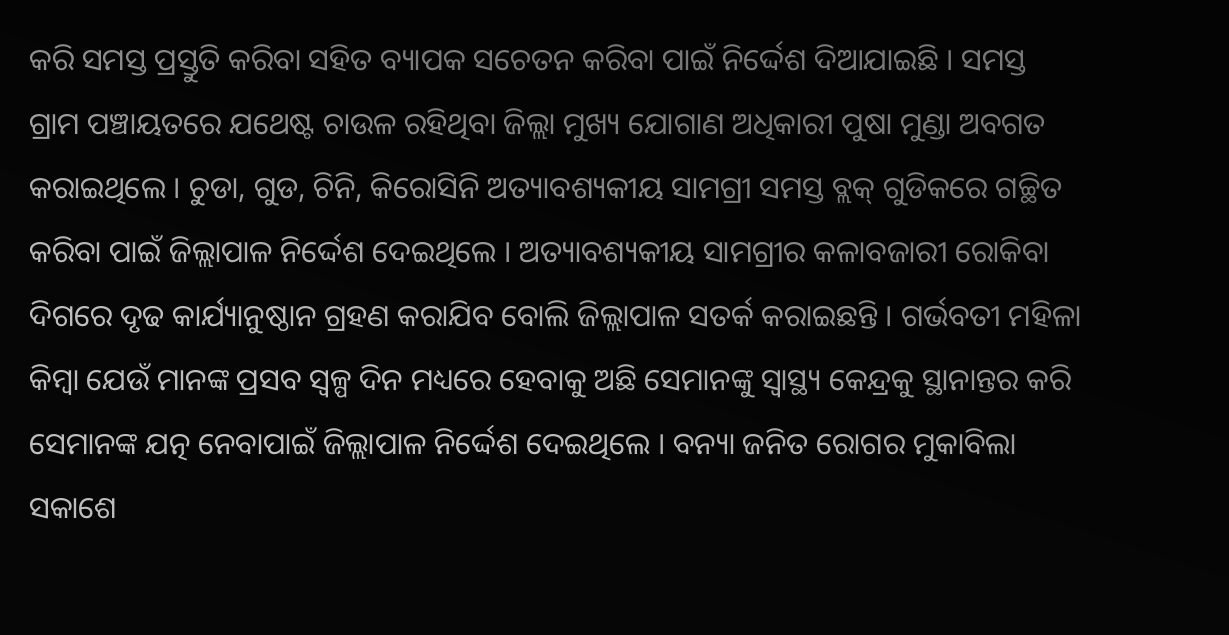କରି ସମସ୍ତ ପ୍ରସ୍ତୁତି କରିବା ସହିତ ବ୍ୟାପକ ସଚେତନ କରିବା ପାଇଁ ନିର୍ଦ୍ଦେଶ ଦିଆଯାଇଛି । ସମସ୍ତ ଗ୍ରାମ ପଞ୍ଚାୟତରେ ଯଥେଷ୍ଟ ଚାଉଳ ରହିଥିବା ଜିଲ୍ଲା ମୁଖ୍ୟ ଯୋଗାଣ ଅଧିକାରୀ ପୁଷା ମୁଣ୍ଡା ଅବଗତ କରାଇଥିଲେ । ଚୁଡା, ଗୁଡ, ଚିନି, କିରୋସିନି ଅତ୍ୟାବଶ୍ୟକୀୟ ସାମଗ୍ରୀ ସମସ୍ତ ବ୍ଲକ୍ ଗୁଡିକରେ ଗଚ୍ଛିତ କରିବା ପାଇଁ ଜିଲ୍ଲାପାଳ ନିର୍ଦ୍ଦେଶ ଦେଇଥିଲେ । ଅତ୍ୟାବଶ୍ୟକୀୟ ସାମଗ୍ରୀର କଳାବଜାରୀ ରୋକିବା ଦିଗରେ ଦୃଢ କାର୍ଯ୍ୟାନୁଷ୍ଠାନ ଗ୍ରହଣ କରାଯିବ ବୋଲି ଜିଲ୍ଲାପାଳ ସତର୍କ କରାଇଛନ୍ତି । ଗର୍ଭବତୀ ମହିଳା କିମ୍ବା ଯେଉଁ ମାନଙ୍କ ପ୍ରସବ ସ୍ୱଳ୍ପ ଦିନ ମଧ୍ୟରେ ହେବାକୁ ଅଛି ସେମାନଙ୍କୁ ସ୍ୱାସ୍ଥ୍ୟ କେନ୍ଦ୍ରକୁ ସ୍ଥାନାନ୍ତର କରି ସେମାନଙ୍କ ଯତ୍ନ ନେବାପାଇଁ ଜିଲ୍ଲାପାଳ ନିର୍ଦ୍ଦେଶ ଦେଇଥିଲେ । ବନ୍ୟା ଜନିତ ରୋଗର ମୁକାବିଲା ସକାଶେ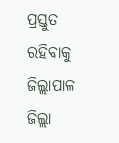ପ୍ରସ୍ତୁତ ରହିବାକୁ ଜିଲ୍ଲାପାଳ ଜିଲ୍ଲା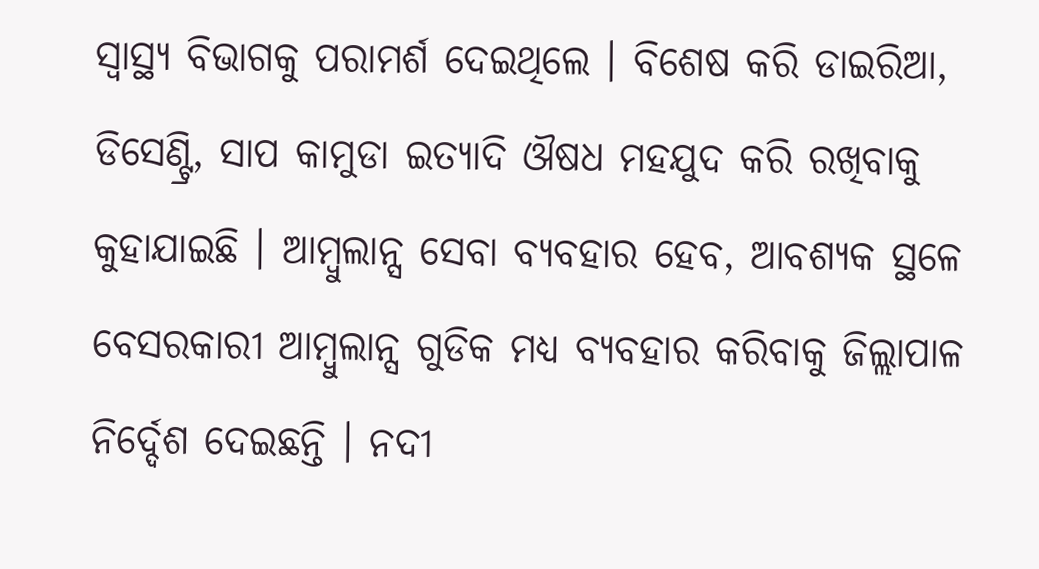ସ୍ୱାସ୍ଥ୍ୟ ବିଭାଗକୁ ପରାମର୍ଶ ଦେଇଥିଲେ । ବିଶେଷ କରି ଡାଇରିଆ, ଡିସେଣ୍ଟ୍ରି, ସାପ କାମୁଡା ଇତ୍ୟାଦି ଔଷଧ ମହଯୁଦ କରି ରଖିବାକୁ କୁହାଯାଇଛି । ଆମ୍ବୁଲାନ୍ସ ସେବା ବ୍ୟବହାର ହେବ, ଆବଶ୍ୟକ ସ୍ଥଳେ ବେସରକାରୀ ଆମ୍ବୁଲାନ୍ସ ଗୁଡିକ ମଧ୍ୟ ବ୍ୟବହାର କରିବାକୁ ଜିଲ୍ଲାପାଳ ନିର୍ଦ୍ଦେଶ ଦେଇଛନ୍ତି । ନଦୀ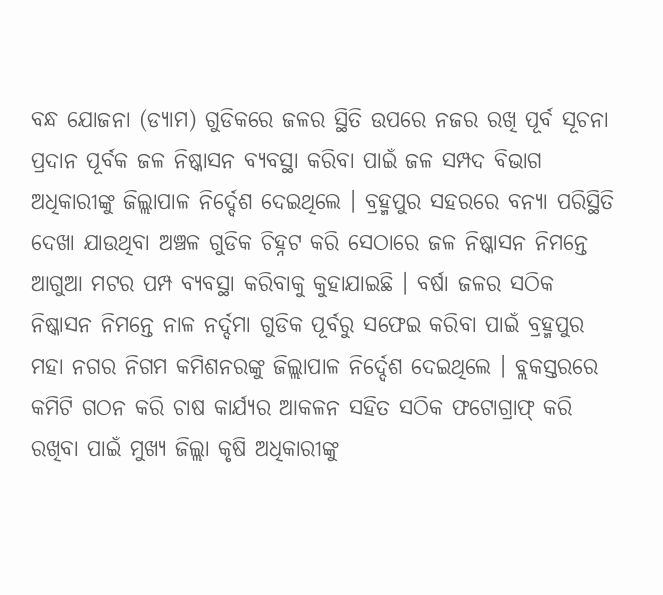ବନ୍ଧ ଯୋଜନା (ଡ୍ୟାମ) ଗୁଡିକରେ ଜଳର ସ୍ଥିତି ଉପରେ ନଜର ରଖି ପୂର୍ବ ସୂଚନା ପ୍ରଦାନ ପୂର୍ବକ ଜଳ ନିଷ୍କାସନ ବ୍ୟବସ୍ଥା କରିବା ପାଇଁ ଜଳ ସମ୍ପଦ ବିଭାଗ ଅଧିକାରୀଙ୍କୁ ଜିଲ୍ଲାପାଳ ନିର୍ଦ୍ଦେଶ ଦେଇଥିଲେ । ବ୍ରହ୍ମପୁର ସହରରେ ବନ୍ୟା ପରିସ୍ଥିତି ଦେଖା ଯାଉଥିବା ଅଞ୍ଚଳ ଗୁଡିକ ଚିହ୍ନଟ କରି ସେଠାରେ ଜଳ ନିଷ୍କାସନ ନିମନ୍ତେ ଆଗୁଆ ମଟର ପମ୍ପ ବ୍ୟବସ୍ଥା କରିବାକୁ କୁହାଯାଇଛି । ବର୍ଷା ଜଳର ସଠିକ ନିଷ୍କାସନ ନିମନ୍ତେ ନାଳ ନର୍ଦ୍ଦମା ଗୁଡିକ ପୂର୍ବରୁ ସଫେଇ କରିବା ପାଇଁ ବ୍ରହ୍ମପୁର ମହା ନଗର ନିଗମ କମିଶନରଙ୍କୁ ଜିଲ୍ଲାପାଳ ନିର୍ଦ୍ଦେଶ ଦେଇଥିଲେ । ବ୍ଲକସ୍ତରରେ କମିଟି ଗଠନ କରି ଚାଷ କାର୍ଯ୍ୟର ଆକଳନ ସହିତ ସଠିକ ଫଟୋଗ୍ରାଫ୍ କରି ରଖିବା ପାଇଁ ମୁଖ୍ୟ ଜିଲ୍ଲା କୃଷି ଅଧିକାରୀଙ୍କୁ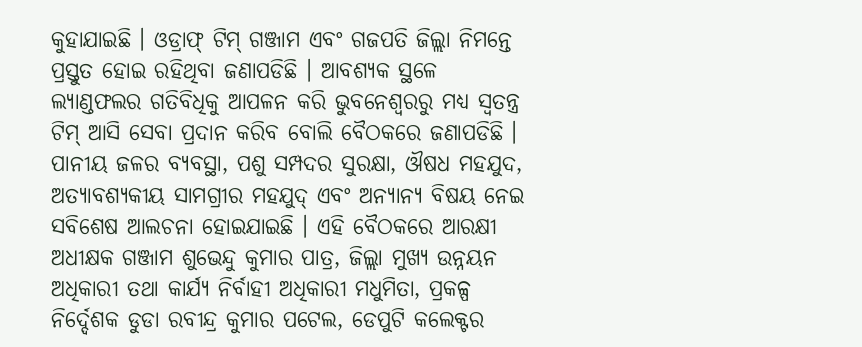କୁହାଯାଇଛି । ଓଡ୍ରାଫ୍ ଟିମ୍ ଗଞ୍ଜାମ ଏବଂ ଗଜପତି ଜିଲ୍ଲା ନିମନ୍ତେ ପ୍ରସ୍ତୁତ ହୋଇ ରହିଥିବା ଜଣାପଡିଛି । ଆବଶ୍ୟକ ସ୍ଥଳେ ଲ୍ୟାଣ୍ଡଫଲର ଗତିବିଧିକୁ ଆପଳନ କରି ଭୁବନେଶ୍ୱରରୁ ମଧ୍ୟ ସ୍ୱତନ୍ତ୍ର ଟିମ୍ ଆସି ସେବା ପ୍ରଦାନ କରିବ ବୋଲି ବୈଠକରେ ଜଣାପଡିଛି । ପାନୀୟ ଜଳର ବ୍ୟବସ୍ଥା, ପଶୁ ସମ୍ପଦର ସୁରକ୍ଷା, ଔଷଧ ମହଯୁଦ, ଅତ୍ୟାବଶ୍ୟକୀୟ ସାମଗ୍ରୀର ମହଯୁଦ୍ ଏବଂ ଅନ୍ୟାନ୍ୟ ବିଷୟ ନେଇ ସବିଶେଷ ଆଲଚନା ହୋଇଯାଇଛି । ଏହି ବୈଠକରେ ଆରକ୍ଷୀ ଅଧୀକ୍ଷକ ଗଞ୍ଜାମ ଶୁଭେନ୍ଦୁ କୁମାର ପାତ୍ର, ଜିଲ୍ଲା ମୁଖ୍ୟ ଉନ୍ନୟନ ଅଧିକାରୀ ତଥା କାର୍ଯ୍ୟ ନିର୍ବାହୀ ଅଧିକାରୀ ମଧୁମିତା, ପ୍ରକଳ୍ପ ନିର୍ଦ୍ଦେଶକ ଡୁଡା ରବୀନ୍ଦ୍ର କୁମାର ପଟେଲ, ଡେପୁଟି କଲେକ୍ଟର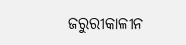ଜରୁରୀକାଳୀନ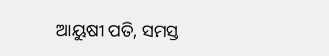ଆୟୁଷୀ ପତି, ସମସ୍ତ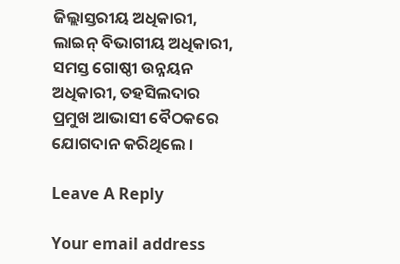ଜିଲ୍ଲାସ୍ତରୀୟ ଅଧିକାରୀ, ଲାଇନ୍ ବିଭାଗୀୟ ଅଧିକାରୀ, ସମସ୍ତ ଗୋଷ୍ଠୀ ଉନ୍ନୟନ ଅଧିକାରୀ, ତହସିଲଦାର ପ୍ରମୁଖ ଆଭାସୀ ବୈଠକରେ ଯୋଗଦାନ କରିଥିଲେ ।

Leave A Reply

Your email address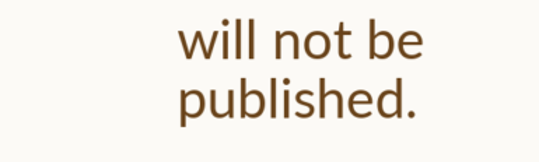will not be published.